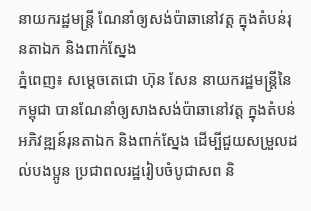នាយករដ្ឋមន្ត្រី ណែនាំឲ្យសង់ប៉ាឆានៅវត្ត ក្នុងតំបន់រុនតាឯក និងពាក់ស្នែង
ភ្នំពេញ៖ សម្ដេចតេជោ ហ៊ុន សែន នាយករដ្ឋមន្ត្រីនៃកម្ពុជា បានណែនាំឲ្យសាងសង់ប៉ាឆានៅវត្ត ក្នុងតំបន់អភិវឌ្ឍន៍រុនតាឯក និងពាក់ស្នែង ដើម្បីជួយសម្រួលដល់បងប្អូន ប្រជាពលរដ្ឋរៀបចំបូជាសព និ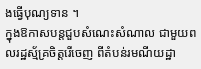ងធ្វើបុណ្យទាន ។
ក្នុងឱកាសបន្តជួបសំណេះសំណាល ជាមួយពលរដ្ឋស្ម័គ្រចិត្តរើចេញ ពីតំបន់រមណីយដ្ឋា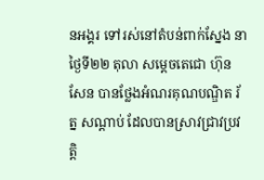នអង្គរ ទៅរស់នៅតំបន់ពាក់ស្នែង នាថ្ងៃទី២២ តុលា សម្ដេចតេជោ ហ៊ុន សែន បានថ្លែងអំណរគុណបណ្ឌិត រ័ត្ន សណ្តាប់ ដែលបានស្រាវជ្រាវប្រវត្តិ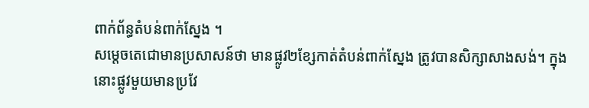ពាក់ព័ន្ធតំបន់ពាក់ស្នែង ។
សម្តេចតេជោមានប្រសាសន៍ថា មានផ្លូវ២ខ្សែកាត់តំបន់ពាក់ស្នែង ត្រូវបានសិក្សាសាងសង់។ ក្នុងនោះផ្លូវមួយមានប្រវែ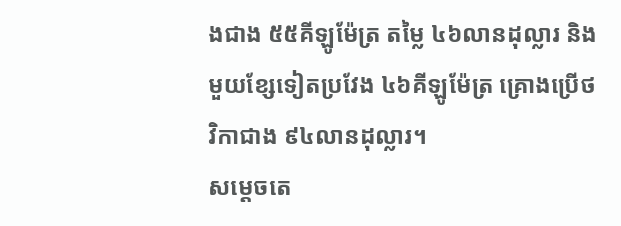ងជាង ៥៥គីឡូម៉ែត្រ តម្លៃ ៤៦លានដុល្លារ និងមួយខ្សែទៀតប្រវែង ៤៦គីឡូម៉ែត្រ គ្រោងប្រើថវិកាជាង ៩៤លានដុល្លារ។
សម្តេចតេ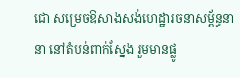ជោ សម្រេចឱសាងសង់ហេដ្ឋារចនាសម្ព័ន្ធនានា នៅតំបន់ពាក់ស្នែង រួមមានផ្លូ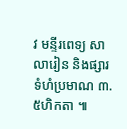វ មន្ទីរពេទ្យ សាលារៀន និងផ្សារទំហំប្រមាណ ៣.៥ហិកតា ៕